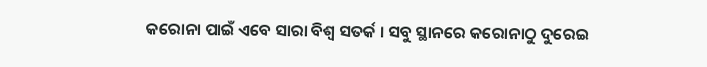କରୋନା ପାଇଁ ଏବେ ସାରା ବିଶ୍ୱ ସତର୍କ । ସବୁ ସ୍ଥାନରେ କରୋନାଠୁ ଦୁରେଇ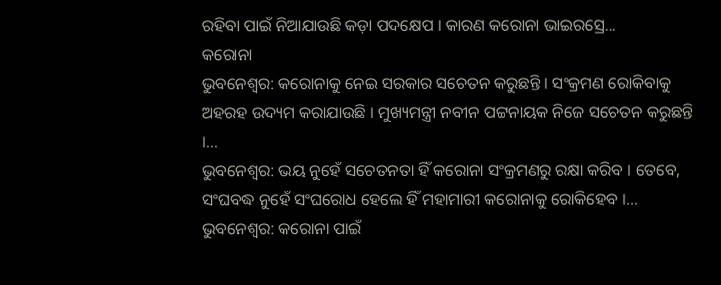ରହିବା ପାଇଁ ନିଆଯାଉଛି କଡ଼ା ପଦକ୍ଷେପ । କାରଣ କରୋନା ଭାଇରସ୍ରେ...
କରୋନା
ଭୁବନେଶ୍ୱର: କରୋନାକୁ ନେଇ ସରକାର ସଚେତନ କରୁଛନ୍ତି । ସଂକ୍ରମଣ ରୋକିବାକୁ ଅହରହ ଉଦ୍ୟମ କରାଯାଉଛି । ମୁଖ୍ୟମନ୍ତ୍ରୀ ନବୀନ ପଟ୍ଟନାୟକ ନିଜେ ସଚେତନ କରୁଛନ୍ତି ।...
ଭୁବନେଶ୍ୱର: ଭୟ ନୁହେଁ ସଚେତନତା ହିଁ କରୋନା ସଂକ୍ରମଣରୁ ରକ୍ଷା କରିବ । ତେବେ, ସଂଘବଦ୍ଧ ନୁହେଁ ସଂଘରୋଧ ହେଲେ ହିଁ ମହାମାରୀ କରୋନାକୁ ରୋକିହେବ ।...
ଭୁବନେଶ୍ୱର: କରୋନା ପାଇଁ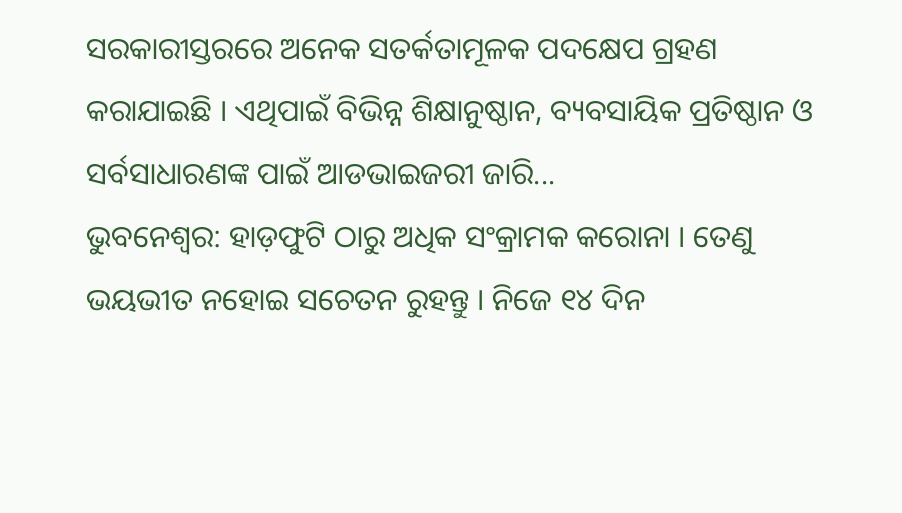ସରକାରୀସ୍ତରରେ ଅନେକ ସତର୍କତାମୂଳକ ପଦକ୍ଷେପ ଗ୍ରହଣ କରାଯାଇଛି । ଏଥିପାଇଁ ବିଭିନ୍ନ ଶିକ୍ଷାନୁଷ୍ଠାନ, ବ୍ୟବସାୟିକ ପ୍ରତିଷ୍ଠାନ ଓ ସର୍ବସାଧାରଣଙ୍କ ପାଇଁ ଆଡଭାଇଜରୀ ଜାରି...
ଭୁବନେଶ୍ୱର: ହାଡ଼ଫୁଟି ଠାରୁ ଅଧିକ ସଂକ୍ରାମକ କରୋନା । ତେଣୁ ଭୟଭୀତ ନହୋଇ ସଚେତନ ରୁହନ୍ତୁ । ନିଜେ ୧୪ ଦିନ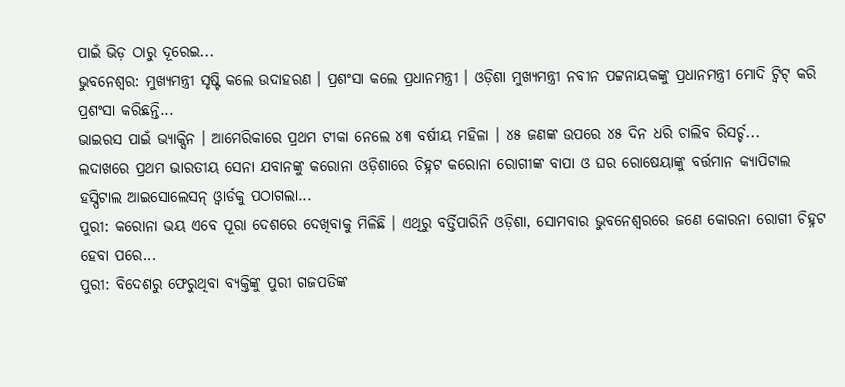ପାଇଁ ଭିଡ଼ ଠାରୁ ଦୂରେଇ...
ଭୁବନେଶ୍ୱର: ମୁଖ୍ୟମନ୍ତ୍ରୀ ସୃଷ୍ଟି କଲେ ଉଦାହରଣ । ପ୍ରଶଂସା କଲେ ପ୍ରଧାନମନ୍ତ୍ରୀ । ଓଡ଼ିଶା ମୁଖ୍ୟମନ୍ତ୍ରୀ ନବୀନ ପଟ୍ଟନାୟକଙ୍କୁ ପ୍ରଧାନମନ୍ତ୍ରୀ ମୋଦି ଟ୍ୱିଟ୍ କରି ପ୍ରଶଂସା କରିଛନ୍ତି...
ଭାଇରସ ପାଇଁ ଭ୍ୟାକ୍ସିନ । ଆମେରିକାରେ ପ୍ରଥମ ଟୀକା ନେଲେ ୪୩ ବର୍ଷୀୟ ମହିଳା । ୪୫ ଜଣଙ୍କ ଉପରେ ୪୫ ଦିନ ଧରି ଚାଲିବ ରିସର୍ଚ୍ଚ...
ଲଦାଖରେ ପ୍ରଥମ ଭାରତୀୟ ସେନା ଯବାନଙ୍କୁ କରୋନା ଓଡ଼ିଶାରେ ଚିହ୍ନଟ କରୋନା ରୋଗୀଙ୍କ ବାପା ଓ ଘର ରୋଷେୟାଙ୍କୁ ବର୍ତ୍ତମାନ କ୍ୟାପିଟାଲ ହସ୍ପିଟାଲ ଆଇସୋଲେସନ୍ ଓ୍ୱାର୍ଡକୁ ପଠାଗଲା...
ପୁରୀ: କରୋନା ଭୟ ଏବେ ପୂରା ଦେଶରେ ଦେଖିବାକୁ ମିଳିଛି । ଏଥିରୁ ବର୍ତ୍ତିପାରିନି ଓଡ଼ିଶା, ସୋମବାର ଭୁବନେଶ୍ୱରରେ ଜଣେ କୋରନା ରୋଗୀ ଚିହ୍ନଟ ହେବା ପରେ...
ପୁରୀ: ବିଦେଶରୁ ଫେରୁଥିବା ବ୍ୟକ୍ତିଙ୍କୁ ପୁରୀ ଗଜପତିଙ୍କ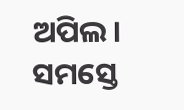ଅପିଲ। ସମସ୍ତେ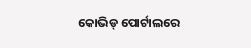କୋଭିଡ୍ ପୋର୍ଟାଲରେ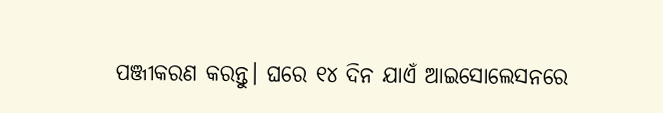ପଞ୍ଜୀକରଣ କରନ୍ତୁ। ଘରେ ୧୪ ଦିନ ଯାଏଁ ଆଇସୋଲେସନରେ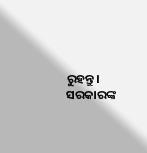ରୁହନ୍ତୁ। ସରକାରଙ୍କ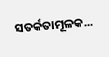ସତର୍କତାମୂଳକ...